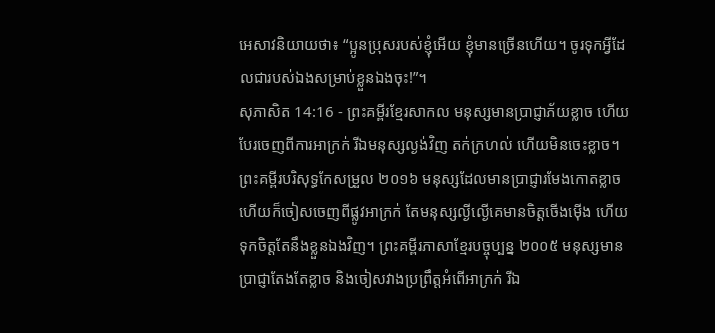អេសាវនិយាយថា៖ “ប្អូនប្រុសរបស់ខ្ញុំអើយ ខ្ញុំមានច្រើនហើយ។ ចូរទុកអ្វីដែលជារបស់ឯងសម្រាប់ខ្លួនឯងចុះ!”។
សុភាសិត 14:16 - ព្រះគម្ពីរខ្មែរសាកល មនុស្សមានប្រាជ្ញាភ័យខ្លាច ហើយបែរចេញពីការអាក្រក់ រីឯមនុស្សល្ងង់វិញ តក់ក្រហល់ ហើយមិនចេះខ្លាច។ ព្រះគម្ពីរបរិសុទ្ធកែសម្រួល ២០១៦ មនុស្សដែលមានប្រាជ្ញារមែងកោតខ្លាច ហើយក៏ចៀសចេញពីផ្លូវអាក្រក់ តែមនុស្សល្ងីល្ងើគេមានចិត្តចើងម៉ើង ហើយទុកចិត្តតែនឹងខ្លួនឯងវិញ។ ព្រះគម្ពីរភាសាខ្មែរបច្ចុប្បន្ន ២០០៥ មនុស្សមានប្រាជ្ញាតែងតែខ្លាច និងចៀសវាងប្រព្រឹត្តអំពើអាក្រក់ រីឯ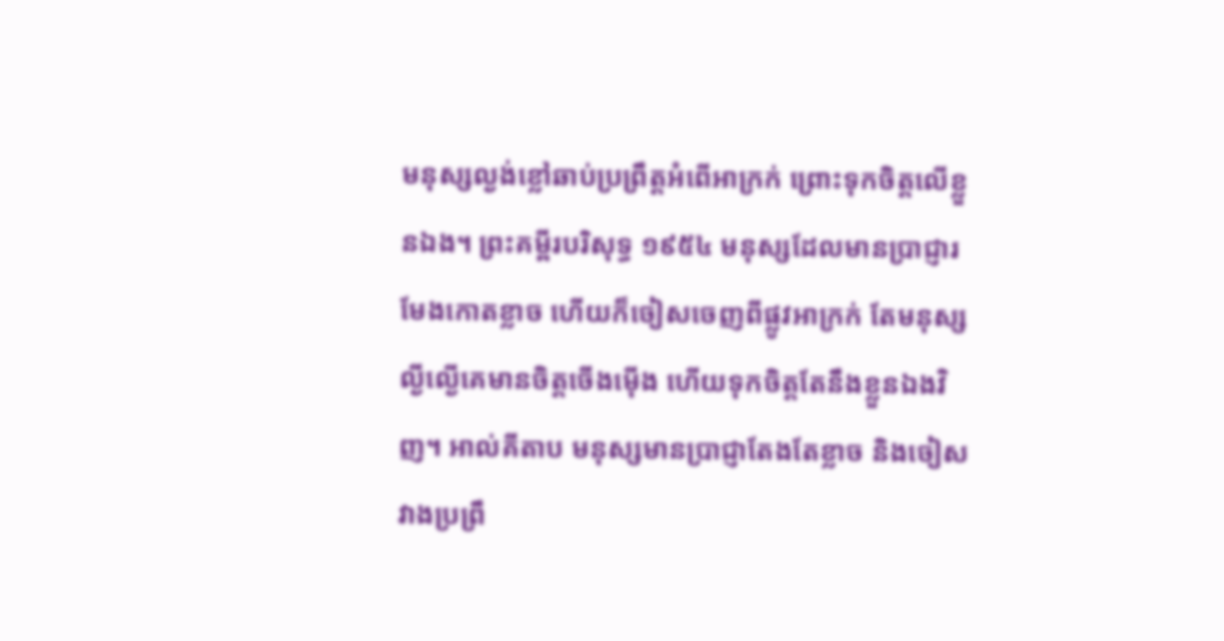មនុស្សល្ងង់ខ្លៅឆាប់ប្រព្រឹត្តអំពើអាក្រក់ ព្រោះទុកចិត្តលើខ្លួនឯង។ ព្រះគម្ពីរបរិសុទ្ធ ១៩៥៤ មនុស្សដែលមានប្រាជ្ញារមែងកោតខ្លាច ហើយក៏ចៀសចេញពីផ្លូវអាក្រក់ តែមនុស្សល្ងីល្ងើគេមានចិត្តចើងម៉ើង ហើយទុកចិត្តតែនឹងខ្លួនឯងវិញ។ អាល់គីតាប មនុស្សមានប្រាជ្ញាតែងតែខ្លាច និងចៀសវាងប្រព្រឹ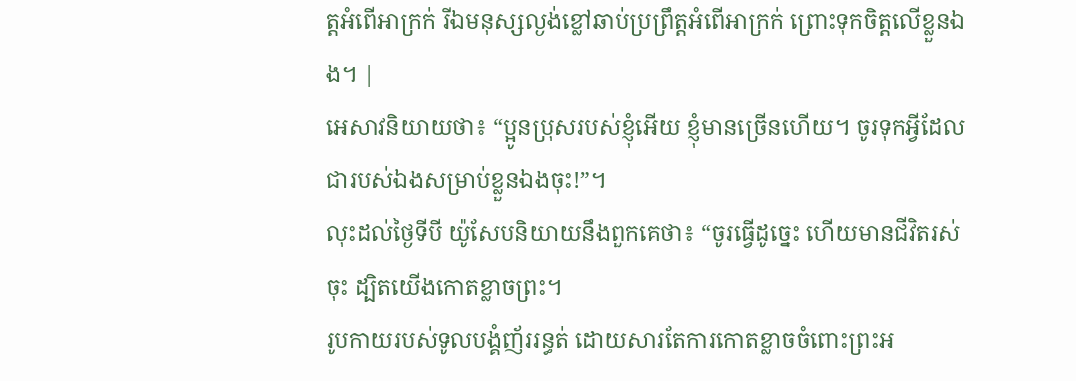ត្តអំពើអាក្រក់ រីឯមនុស្សល្ងង់ខ្លៅឆាប់ប្រព្រឹត្តអំពើអាក្រក់ ព្រោះទុកចិត្តលើខ្លួនឯង។ |
អេសាវនិយាយថា៖ “ប្អូនប្រុសរបស់ខ្ញុំអើយ ខ្ញុំមានច្រើនហើយ។ ចូរទុកអ្វីដែលជារបស់ឯងសម្រាប់ខ្លួនឯងចុះ!”។
លុះដល់ថ្ងៃទីបី យ៉ូសែបនិយាយនឹងពួកគេថា៖ “ចូរធ្វើដូច្នេះ ហើយមានជីវិតរស់ចុះ ដ្បិតយើងកោតខ្លាចព្រះ។
រូបកាយរបស់ទូលបង្គំញ័ររន្ធត់ ដោយសារតែការកោតខ្លាចចំពោះព្រះអ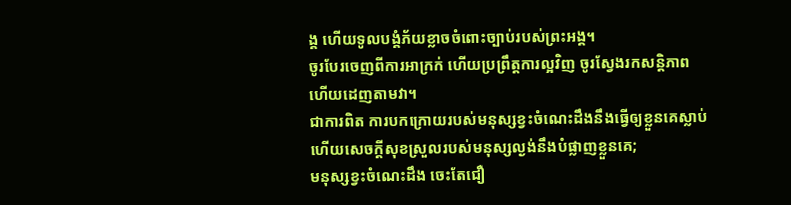ង្គ ហើយទូលបង្គំភ័យខ្លាចចំពោះច្បាប់របស់ព្រះអង្គ។
ចូរបែរចេញពីការអាក្រក់ ហើយប្រព្រឹត្តការល្អវិញ ចូរស្វែងរកសន្តិភាព ហើយដេញតាមវា។
ជាការពិត ការបកក្រោយរបស់មនុស្សខ្វះចំណេះដឹងនឹងធ្វើឲ្យខ្លួនគេស្លាប់ ហើយសេចក្ដីសុខស្រួលរបស់មនុស្សល្ងង់នឹងបំផ្លាញខ្លួនគេ;
មនុស្សខ្វះចំណេះដឹង ចេះតែជឿ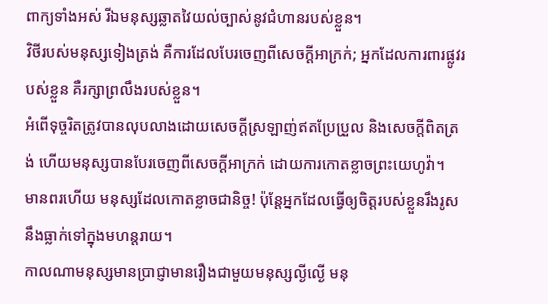ពាក្យទាំងអស់ រីឯមនុស្សឆ្លាតវៃយល់ច្បាស់នូវជំហានរបស់ខ្លួន។
វិថីរបស់មនុស្សទៀងត្រង់ គឺការដែលបែរចេញពីសេចក្ដីអាក្រក់; អ្នកដែលការពារផ្លូវរបស់ខ្លួន គឺរក្សាព្រលឹងរបស់ខ្លួន។
អំពើទុច្ចរិតត្រូវបានលុបលាងដោយសេចក្ដីស្រឡាញ់ឥតប្រែប្រួល និងសេចក្ដីពិតត្រង់ ហើយមនុស្សបានបែរចេញពីសេចក្ដីអាក្រក់ ដោយការកោតខ្លាចព្រះយេហូវ៉ា។
មានពរហើយ មនុស្សដែលកោតខ្លាចជានិច្ច! ប៉ុន្តែអ្នកដែលធ្វើឲ្យចិត្តរបស់ខ្លួនរឹងរូស នឹងធ្លាក់ទៅក្នុងមហន្តរាយ។
កាលណាមនុស្សមានប្រាជ្ញាមានរឿងជាមួយមនុស្សល្ងីល្ងើ មនុ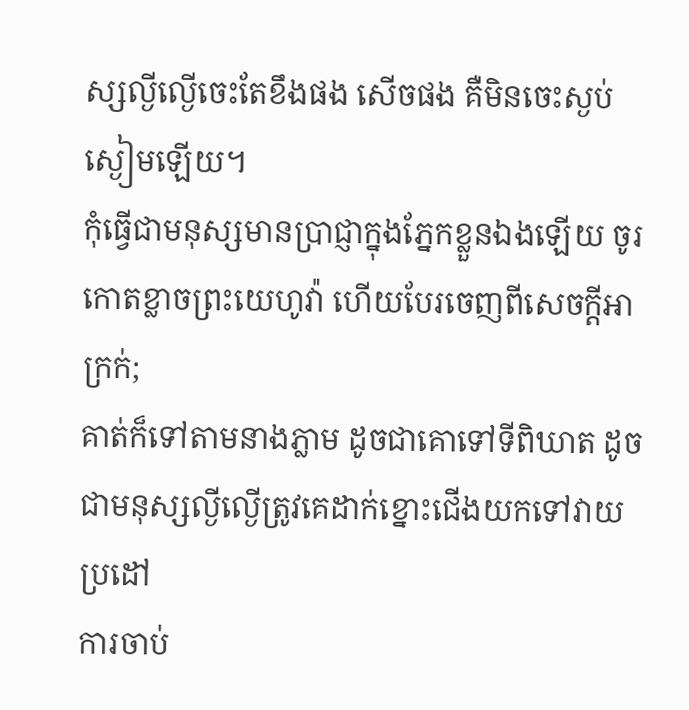ស្សល្ងីល្ងើចេះតែខឹងផង សើចផង គឺមិនចេះស្ងប់ស្ងៀមឡើយ។
កុំធ្វើជាមនុស្សមានប្រាជ្ញាក្នុងភ្នែកខ្លួនឯងឡើយ ចូរកោតខ្លាចព្រះយេហូវ៉ា ហើយបែរចេញពីសេចក្ដីអាក្រក់;
គាត់ក៏ទៅតាមនាងភ្លាម ដូចជាគោទៅទីពិឃាត ដូចជាមនុស្សល្ងីល្ងើត្រូវគេដាក់ខ្នោះជើងយកទៅវាយប្រដៅ
ការចាប់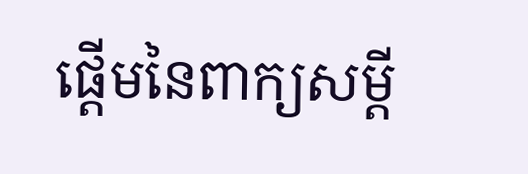ផ្ដើមនៃពាក្យសម្ដី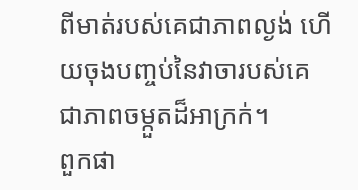ពីមាត់របស់គេជាភាពល្ងង់ ហើយចុងបញ្ចប់នៃវាចារបស់គេជាភាពចម្កួតដ៏អាក្រក់។
ពួកផា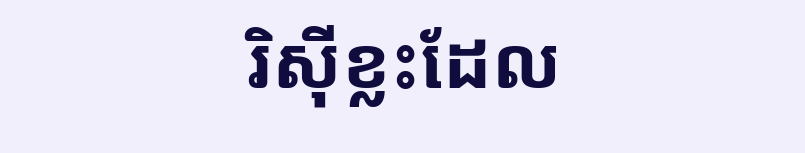រិស៊ីខ្លះដែល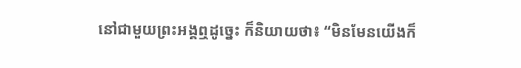នៅជាមួយព្រះអង្គឮដូច្នេះ ក៏និយាយថា៖ “មិនមែនយើងក៏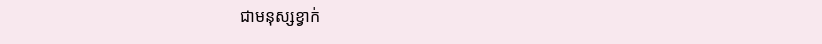ជាមនុស្សខ្វាក់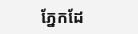ភ្នែកដែ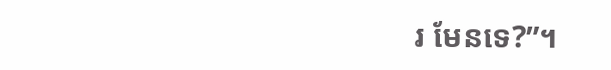រ មែនទេ?”។